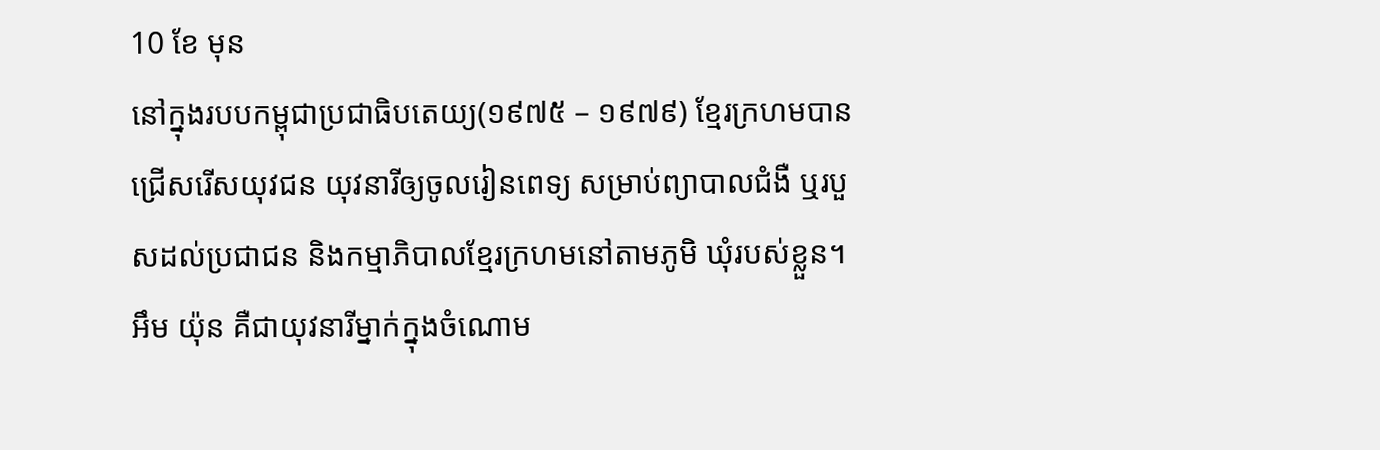10 ខែ មុន
នៅក្នុងរបបកម្ពុជាប្រជាធិបតេយ្យ(១៩៧៥ – ១៩៧៩) ខ្មែរក្រហមបានជ្រើសរើសយុវជន យុវនារីឲ្យចូលរៀនពេទ្យ សម្រាប់ព្យាបាលជំងឺ ឬរបួសដល់ប្រជាជន និងកម្មាភិបាលខ្មែរក្រហមនៅតាមភូមិ ឃុំរបស់ខ្លួន។ អឹម យ៉ុន គឺជាយុវនារីម្នាក់ក្នុងចំណោម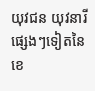យុវជន យុវនារីផ្សេងៗទៀតនៃខេ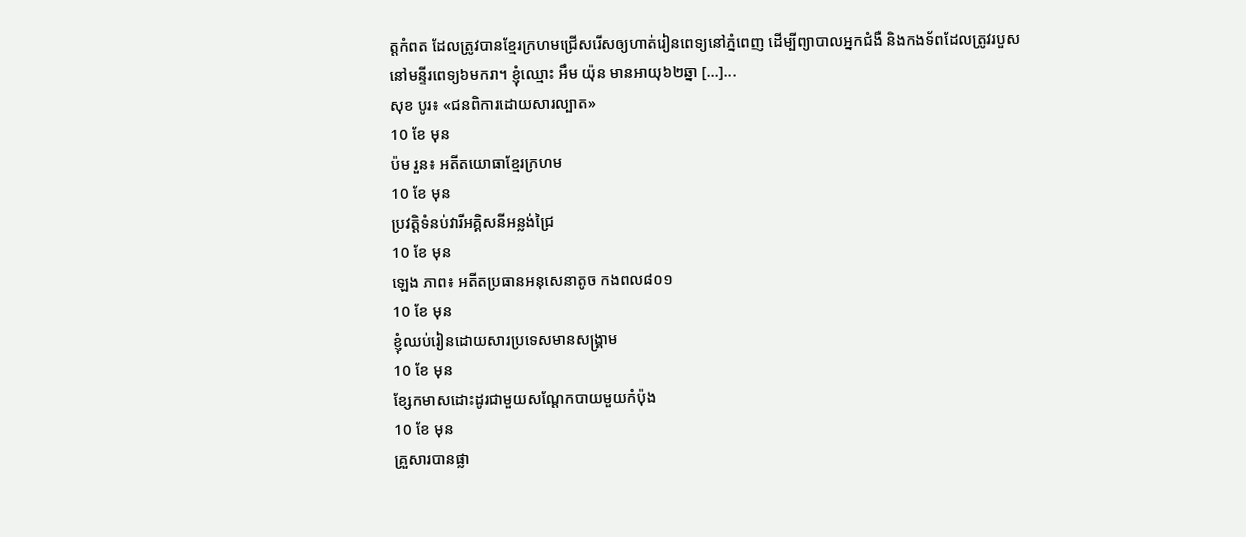ត្តកំពត ដែលត្រូវបានខ្មែរក្រហមជ្រើសរើសឲ្យហាត់រៀនពេទ្យនៅភ្នំពេញ ដើម្បីព្យាបាលអ្នកជំងឺ និងកងទ័ពដែលត្រូវរបួសនៅមន្ទីរពេទ្យ៦មករា។ ខ្ញុំឈ្មោះ អឹម យ៉ុន មានអាយុ៦២ឆ្នា […]...
សុខ បូរ៖ «ជនពិការដោយសារល្បាត»
10 ខែ មុន
ប៉ម រួន៖ អតីតយោធាខ្មែរក្រហម
10 ខែ មុន
ប្រវត្តិទំនប់វារីអគ្គិសនីអន្លង់ជ្រៃ
10 ខែ មុន
ឡេង ភាព៖ អតីតប្រធានអនុសេនាតូច កងពល៨០១
10 ខែ មុន
ខ្ញុំឈប់រៀនដោយសារប្រទេសមានសង្រ្គាម
10 ខែ មុន
ខ្សែកមាសដោះដូរជាមួយសណ្ដែកបាយមួយកំប៉ុង
10 ខែ មុន
គ្រួសារបានផ្លា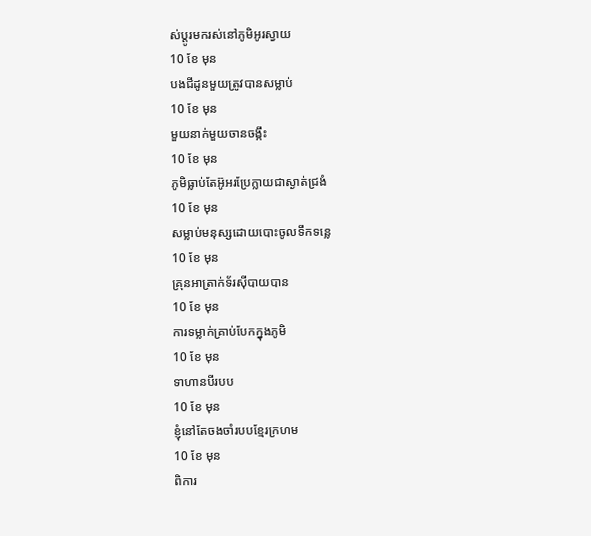ស់ប្តូរមករស់នៅភូមិអូរស្វាយ
10 ខែ មុន
បងជីដូនមួយត្រូវបានសម្លាប់
10 ខែ មុន
មួយនាក់មួយចានចង្កឹះ
10 ខែ មុន
ភូមិធ្លាប់តែអ៊ូអរប្រែក្លាយជាស្ងាត់ជ្រងំ
10 ខែ មុន
សម្លាប់មនុស្សដោយបោះចូលទឹកទន្លេ
10 ខែ មុន
គ្រុនអាត្រាក់ទ័រស៊ីបាយបាន
10 ខែ មុន
ការទម្លាក់គ្រាប់បែកក្នុងភូមិ
10 ខែ មុន
ទាហានបីរបប
10 ខែ មុន
ខ្ញុំនៅតែចងចាំរបបខ្មែរក្រហម
10 ខែ មុន
ពិការ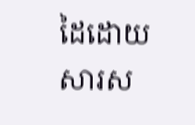ដៃដោយសារស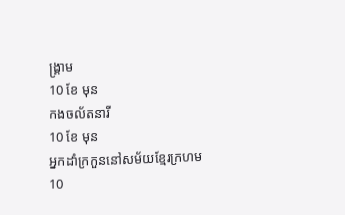ង្រ្គាម
10 ខែ មុន
កងចល័តនារី
10 ខែ មុន
អ្នកដាំក្រកួននៅសម័យខ្មែរក្រហម
10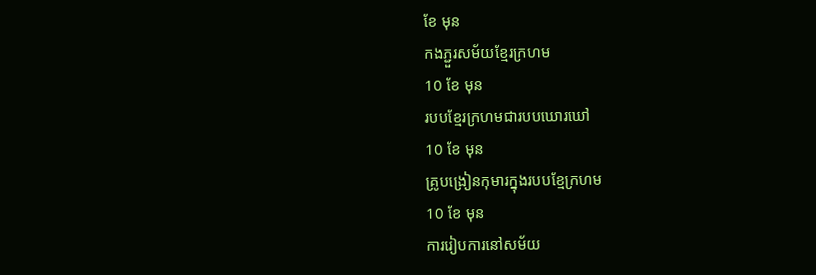ខែ មុន
កងភ្ជួរសម័យខ្មែរក្រហម
10 ខែ មុន
របបខ្មែរក្រហមជារបបឃោរឃៅ
10 ខែ មុន
គ្រូបង្រៀនកុមារក្នុងរបបខ្មែក្រហម
10 ខែ មុន
ការរៀបការនៅសម័យ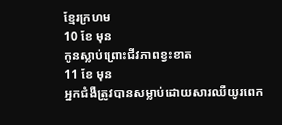ខ្មែរក្រហម
10 ខែ មុន
កូនស្លាប់ព្រោះជីវភាពខ្វះខាត
11 ខែ មុន
អ្នកជំងឺត្រូវបានសម្លាប់ដោយសារឈឺយូរពេក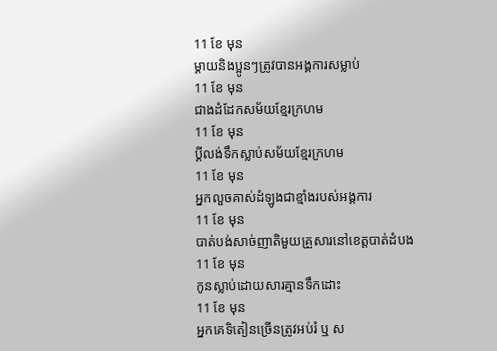11 ខែ មុន
ម្តាយនិងប្អូនៗត្រូវបានអង្គការសម្លាប់
11 ខែ មុន
ជាងដំដែកសម័យខ្មែរក្រហម
11 ខែ មុន
ប្តីលង់ទឹកស្លាប់សម័យខ្មែរក្រហម
11 ខែ មុន
អ្នកលួចគាស់ដំឡូងជាខ្មាំងរបស់អង្គការ
11 ខែ មុន
បាត់បង់សាច់ញាតិមួយគ្រួសារនៅខេត្តបាត់ដំបង
11 ខែ មុន
កូនស្លាប់ដោយសារគ្មានទឹកដោះ
11 ខែ មុន
អ្នកគេទិតៀនច្រើនត្រូវអប់រំ ឬ ស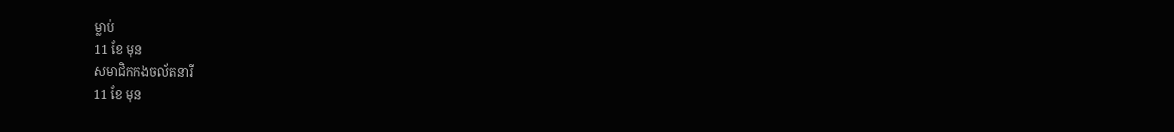ម្លាប់
11 ខែ មុន
សមាជិកកងចល័តនារី
11 ខែ មុន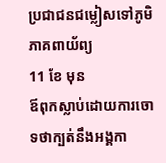ប្រជាជនជម្លៀសទៅភូមិភាគពាយ័ព្យ
11 ខែ មុន
ឪពុកស្លាប់ដោយការចោទថាក្បត់នឹងអង្គកា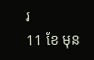រ
11 ខែ មុន